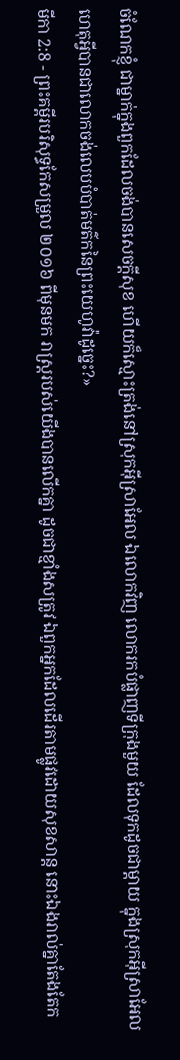ចំណែកខ្ញុំ ជាម្នាក់ក្នុងពួកដែលចង់បានសេចក្ដីសុខ ហើយក៏ស្មោះត្រង់នៅស្រុកអ៊ីស្រាអែល ឯលោកវិញ លោករកបំផ្លាញទីក្រុងមួយ ដែលទុកដូចជាម្តាយ ក្នុងស្រុកអ៊ីស្រាអែល ហេតុអ្វីបានជាលោកចង់លេបបំបាត់មត៌កនៃព្រះយេហូវ៉ាដូច្នេះ?»
មីកា 2:8 - ព្រះគម្ពីរបរិសុទ្ធកែសម្រួល ២០១៦ ពីមុនមក រាស្ត្ររបស់យើងបានលើកគ្នា ដូចជាខ្មាំងសត្រូវ ឯពួកអ្នកដែលដើរតាមផ្លូវដោយសុខសាន្ត នោះឯងរាល់គ្នាតែងតែក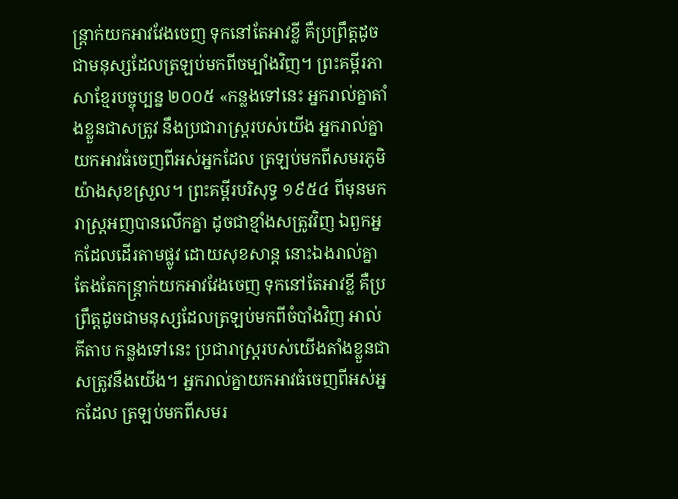ន្ត្រាក់យកអាវវែងចេញ ទុកនៅតែអាវខ្លី គឺប្រព្រឹត្តដូចជាមនុស្សដែលត្រឡប់មកពីចម្បាំងវិញ។ ព្រះគម្ពីរភាសាខ្មែរបច្ចុប្បន្ន ២០០៥ «កន្លងទៅនេះ អ្នករាល់គ្នាតាំងខ្លួនជាសត្រូវ នឹងប្រជារាស្ត្ររបស់យើង អ្នករាល់គ្នាយកអាវធំចេញពីអស់អ្នកដែល ត្រឡប់មកពីសមរភូមិយ៉ាងសុខស្រួល។ ព្រះគម្ពីរបរិសុទ្ធ ១៩៥៤ ពីមុនមក រាស្ត្រអញបានលើកគ្នា ដូចជាខ្មាំងសត្រូវវិញ ឯពួកអ្នកដែលដើរតាមផ្លូវ ដោយសុខសាន្ត នោះឯងរាល់គ្នាតែងតែកន្ត្រាក់យកអាវវែងចេញ ទុកនៅតែអាវខ្លី គឺប្រព្រឹត្តដូចជាមនុស្សដែលត្រឡប់មកពីចំបាំងវិញ អាល់គីតាប កន្លងទៅនេះ ប្រជារាស្ត្ររបស់យើងតាំងខ្លួនជាសត្រូវនឹងយើង។ អ្នករាល់គ្នាយកអាវធំចេញពីអស់អ្នកដែល ត្រឡប់មកពីសមរ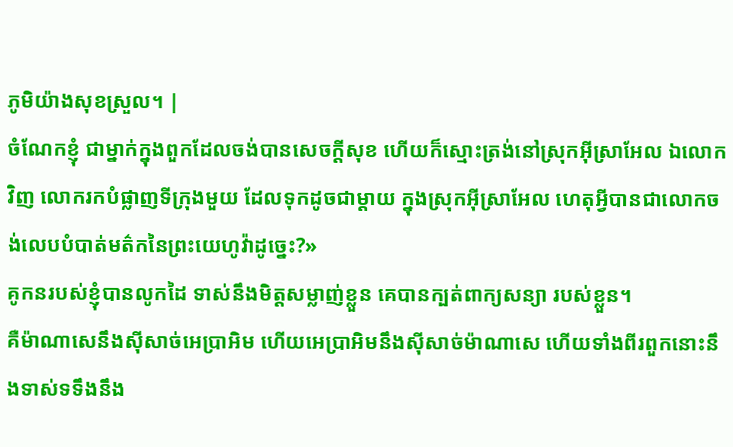ភូមិយ៉ាងសុខស្រួល។ |
ចំណែកខ្ញុំ ជាម្នាក់ក្នុងពួកដែលចង់បានសេចក្ដីសុខ ហើយក៏ស្មោះត្រង់នៅស្រុកអ៊ីស្រាអែល ឯលោកវិញ លោករកបំផ្លាញទីក្រុងមួយ ដែលទុកដូចជាម្តាយ ក្នុងស្រុកអ៊ីស្រាអែល ហេតុអ្វីបានជាលោកចង់លេបបំបាត់មត៌កនៃព្រះយេហូវ៉ាដូច្នេះ?»
គូកនរបស់ខ្ញុំបានលូកដៃ ទាស់នឹងមិត្តសម្លាញ់ខ្លួន គេបានក្បត់ពាក្យសន្យា របស់ខ្លួន។
គឺម៉ាណាសេនឹងស៊ីសាច់អេប្រាអិម ហើយអេប្រាអិមនឹងស៊ីសាច់ម៉ាណាសេ ហើយទាំងពីរពួកនោះនឹងទាស់ទទឹងនឹង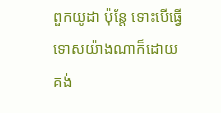ពួកយូដា ប៉ុន្តែ ទោះបើធ្វើទោសយ៉ាងណាក៏ដោយ គង់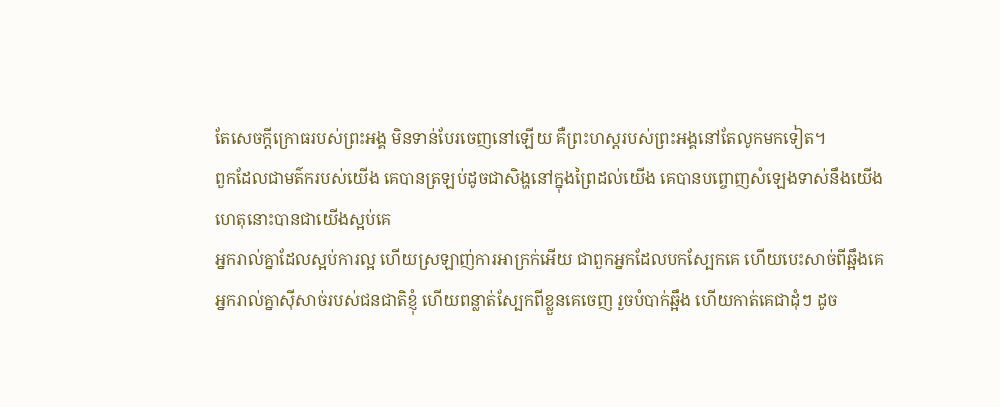តែសេចក្ដីក្រោធរបស់ព្រះអង្គ មិនទាន់បែរចេញនៅឡើយ គឺព្រះហស្តរបស់ព្រះអង្គនៅតែលូកមកទៀត។
ពួកដែលជាមត៌ករបស់យើង គេបានត្រឡប់ដូចជាសិង្ហនៅក្នុងព្រៃដល់យើង គេបានបព្ចោញសំឡេងទាស់នឹងយើង ហេតុនោះបានជាយើងស្អប់គេ
អ្នករាល់គ្នាដែលស្អប់ការល្អ ហើយស្រឡាញ់ការអាក្រក់អើយ ជាពួកអ្នកដែលបកស្បែកគេ ហើយបេះសាច់ពីឆ្អឹងគេ
អ្នករាល់គ្នាស៊ីសាច់របស់ជនជាតិខ្ញុំ ហើយពន្លាត់ស្បែកពីខ្លួនគេចេញ រួចបំបាក់ឆ្អឹង ហើយកាត់គេជាដុំៗ ដូច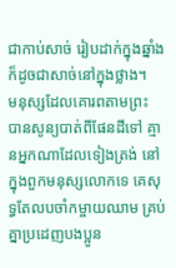ជាកាប់សាច់ រៀបដាក់ក្នុងឆ្នាំង ក៏ដូចជាសាច់នៅក្នុងថ្លាង។
មនុស្សដែលគោរពតាមព្រះ បានសូន្យបាត់ពីផែនដីទៅ គ្មានអ្នកណាដែលទៀងត្រង់ នៅក្នុងពួកមនុស្សលោកទេ គេសុទ្ធតែលបចាំកម្ចាយឈាម គ្រប់គ្នាប្រដេញបងប្អូន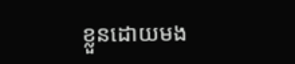ខ្លួនដោយមង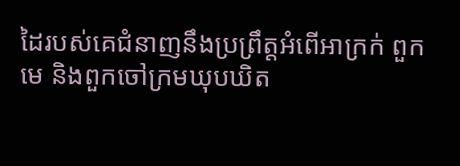ដៃរបស់គេជំនាញនឹងប្រព្រឹត្តអំពើអាក្រក់ ពួកមេ និងពួកចៅក្រមឃុបឃិត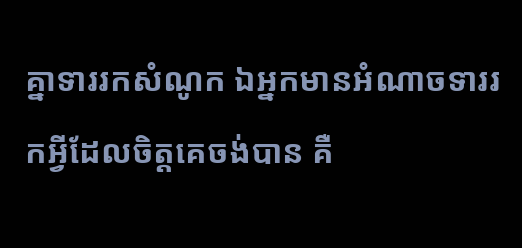គ្នាទាររកសំណូក ឯអ្នកមានអំណាចទាររកអ្វីដែលចិត្តគេចង់បាន គឺ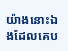យ៉ាងនោះឯងដែលគេប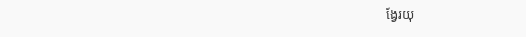ង្វែរយុ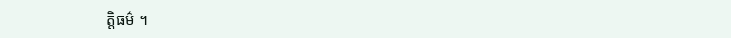ត្តិធម៌ ។